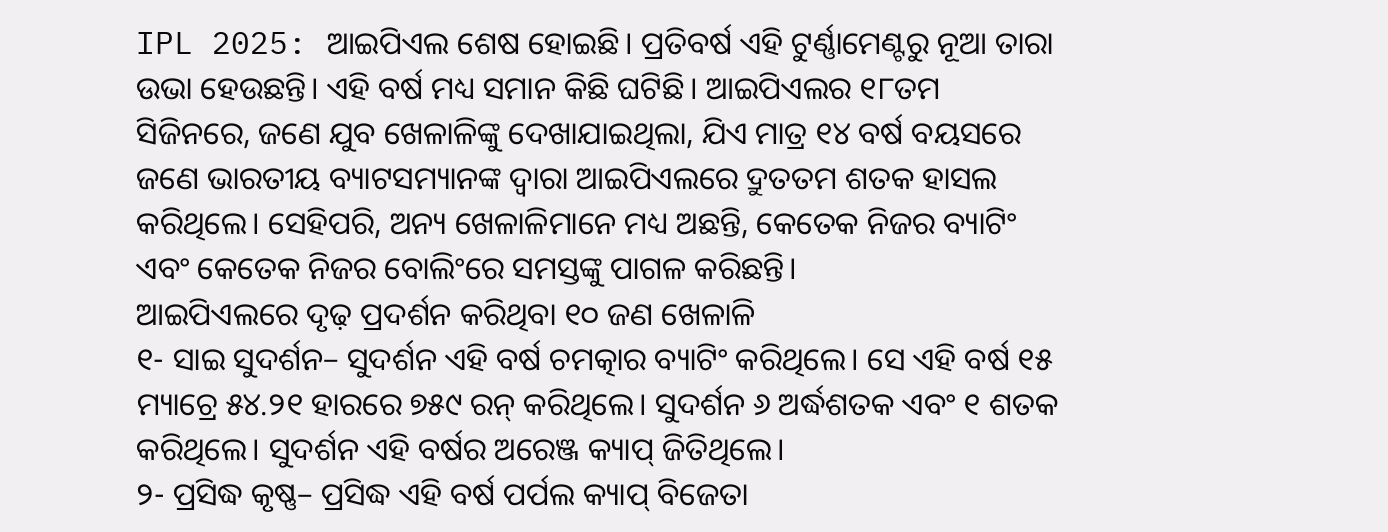IPL 2025: ଆଇପିଏଲ ଶେଷ ହୋଇଛି। ପ୍ରତିବର୍ଷ ଏହି ଟୁର୍ଣ୍ଣାମେଣ୍ଟରୁ ନୂଆ ତାରା ଉଭା ହେଉଛନ୍ତି। ଏହି ବର୍ଷ ମଧ୍ୟ ସମାନ କିଛି ଘଟିଛି। ଆଇପିଏଲର ୧୮ତମ ସିଜିନରେ, ଜଣେ ଯୁବ ଖେଳାଳିଙ୍କୁ ଦେଖାଯାଇଥିଲା, ଯିଏ ମାତ୍ର ୧୪ ବର୍ଷ ବୟସରେ ଜଣେ ଭାରତୀୟ ବ୍ୟାଟସମ୍ୟାନଙ୍କ ଦ୍ୱାରା ଆଇପିଏଲରେ ଦ୍ରୁତତମ ଶତକ ହାସଲ କରିଥିଲେ। ସେହିପରି, ଅନ୍ୟ ଖେଳାଳିମାନେ ମଧ୍ୟ ଅଛନ୍ତି, କେତେକ ନିଜର ବ୍ୟାଟିଂ ଏବଂ କେତେକ ନିଜର ବୋଲିଂରେ ସମସ୍ତଙ୍କୁ ପାଗଳ କରିଛନ୍ତି।
ଆଇପିଏଲରେ ଦୃଢ଼ ପ୍ରଦର୍ଶନ କରିଥିବା ୧୦ ଜଣ ଖେଳାଳି
୧- ସାଇ ସୁଦର୍ଶନ– ସୁଦର୍ଶନ ଏହି ବର୍ଷ ଚମତ୍କାର ବ୍ୟାଟିଂ କରିଥିଲେ। ସେ ଏହି ବର୍ଷ ୧୫ ମ୍ୟାଚ୍ରେ ୫୪.୨୧ ହାରରେ ୭୫୯ ରନ୍ କରିଥିଲେ। ସୁଦର୍ଶନ ୬ ଅର୍ଦ୍ଧଶତକ ଏବଂ ୧ ଶତକ କରିଥିଲେ। ସୁଦର୍ଶନ ଏହି ବର୍ଷର ଅରେଞ୍ଜ କ୍ୟାପ୍ ଜିତିଥିଲେ।
୨- ପ୍ରସିଦ୍ଧ କୃଷ୍ଣ– ପ୍ରସିଦ୍ଧ ଏହି ବର୍ଷ ପର୍ପଲ କ୍ୟାପ୍ ବିଜେତା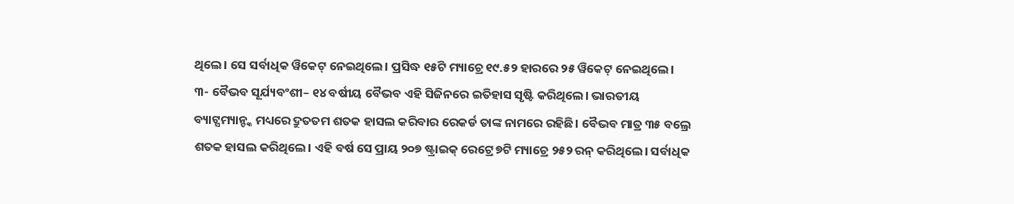ଥିଲେ। ସେ ସର୍ବାଧିକ ୱିକେଟ୍ ନେଇଥିଲେ। ପ୍ରସିଦ୍ଧ ୧୫ଟି ମ୍ୟାଚ୍ରେ ୧୯.୫୨ ହାରରେ ୨୫ ୱିକେଟ୍ ନେଇଥିଲେ।
୩- ବୈଭବ ସୂର୍ଯ୍ୟବଂଶୀ– ୧୪ ବର୍ଷୀୟ ବୈଭବ ଏହି ସିଜିନରେ ଇତିହାସ ସୃଷ୍ଟି କରିଥିଲେ। ଭାରତୀୟ ବ୍ୟାଟ୍ସମ୍ୟାନ୍ଙ୍କ ମଧ୍ୟରେ ଦ୍ରୁତତମ ଶତକ ହାସଲ କରିବାର ରେକର୍ଡ ତାଙ୍କ ନାମରେ ରହିଛି। ବୈଭବ ମାତ୍ର ୩୫ ବଲ୍ରେ ଶତକ ହାସଲ କରିଥିଲେ। ଏହି ବର୍ଷ ସେ ପ୍ରାୟ ୨୦୭ ଷ୍ଟ୍ରାଇକ୍ ରେଟ୍ରେ ୭ଟି ମ୍ୟାଚ୍ରେ ୨୫୨ ରନ୍ କରିଥିଲେ। ସର୍ବାଧିକ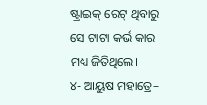ଷ୍ଟ୍ରାଇକ୍ ରେଟ୍ ଥିବାରୁ ସେ ଟାଟା କର୍ଭ କାର ମଧ୍ୟ ଜିତିଥିଲେ।
୪- ଆୟୁଷ ମହାତ୍ରେ–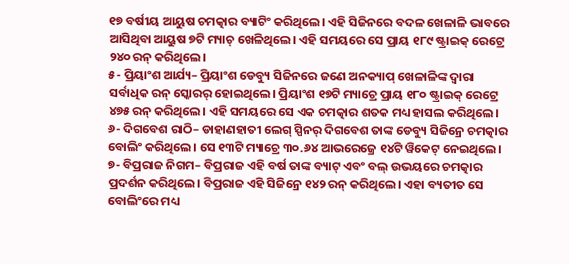୧୭ ବର୍ଷୀୟ ଆୟୁଷ ଚମତ୍କାର ବ୍ୟାଟିଂ କରିଥିଲେ। ଏହି ସିଜିନରେ ବଦଳ ଖେଳାଳି ଭାବରେ ଆସିଥିବା ଆୟୁଷ ୭ଟି ମ୍ୟାଚ୍ ଖେଳିଥିଲେ। ଏହି ସମୟରେ ସେ ପ୍ରାୟ ୧୮୯ ଷ୍ଟ୍ରାଇକ୍ ରେଟ୍ରେ ୨୪୦ ରନ୍ କରିଥିଲେ।
୫- ପ୍ରିୟାଂଶ ଆର୍ଯ୍ୟ– ପ୍ରିୟାଂଶ ଡେବ୍ୟୁ ସିଜିନରେ ଜଣେ ଅନକ୍ୟାପ୍ ଖେଳାଳିଙ୍କ ଦ୍ୱାରା ସର୍ବାଧିକ ରନ୍ ସ୍କୋରର୍ ହୋଇଥିଲେ। ପ୍ରିୟାଂଶ ୧୭ଟି ମ୍ୟାଚ୍ରେ ପ୍ରାୟ ୧୮୦ ଷ୍ଟ୍ରାଇକ୍ ରେଟ୍ରେ ୪୭୫ ରନ୍ କରିଥିଲେ। ଏହି ସମୟରେ ସେ ଏକ ଚମତ୍କାର ଶତକ ମଧ୍ୟ ହାସଲ କରିଥିଲେ।
୬- ଦିଗବେଶ ରାଠି– ଡାହାଣହାତୀ ଲେଗ୍ ସ୍ପିନର୍ ଦିଗବେଶ ତାଙ୍କ ଡେବ୍ୟୁ ସିଜିନ୍ରେ ଚମତ୍କାର ବୋଲିଂ କରିଥିଲେ। ସେ ୧୩ଟି ମ୍ୟାଚ୍ରେ ୩୦.୬୪ ଆଭରେଜ୍ରେ ୧୪ଟି ୱିକେଟ୍ ନେଇଥିଲେ।
୭- ବିପ୍ରରାଜ ନିଗମ– ବିପ୍ରରାଜ ଏହି ବର୍ଷ ତାଙ୍କ ବ୍ୟାଟ୍ ଏବଂ ବଲ୍ ଉଭୟରେ ଚମତ୍କାର ପ୍ରଦର୍ଶନ କରିଥିଲେ। ବିପ୍ରରାଜ ଏହି ସିଜିନ୍ରେ ୧୪୨ ରନ୍ କରିଥିଲେ। ଏହା ବ୍ୟତୀତ ସେ ବୋଲିଂରେ ମଧ୍ୟ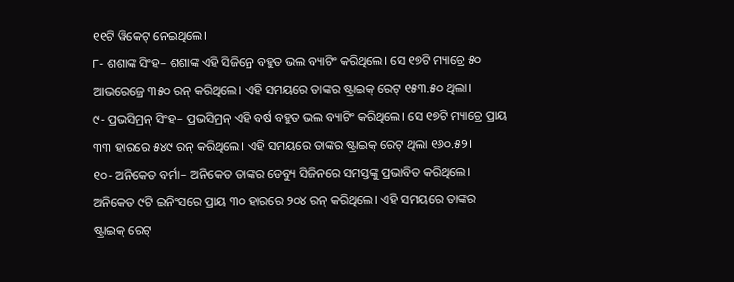୧୧ଟି ୱିକେଟ୍ ନେଇଥିଲେ।
୮- ଶଶାଙ୍କ ସିଂହ– ଶଶାଙ୍କ ଏହି ସିଜିନ୍ରେ ବହୁତ ଭଲ ବ୍ୟାଟିଂ କରିଥିଲେ। ସେ ୧୭ଟି ମ୍ୟାଚ୍ରେ ୫୦ ଆଭରେଜ୍ରେ ୩୫୦ ରନ୍ କରିଥିଲେ। ଏହି ସମୟରେ ତାଙ୍କର ଷ୍ଟ୍ରାଇକ୍ ରେଟ୍ ୧୫୩.୫୦ ଥିଲା।
୯- ପ୍ରଭସିମ୍ରନ୍ ସିଂହ– ପ୍ରଭସିମ୍ରନ୍ ଏହି ବର୍ଷ ବହୁତ ଭଲ ବ୍ୟାଟିଂ କରିଥିଲେ। ସେ ୧୭ଟି ମ୍ୟାଚ୍ରେ ପ୍ରାୟ ୩୩ ହାରରେ ୫୪୯ ରନ୍ କରିଥିଲେ। ଏହି ସମୟରେ ତାଙ୍କର ଷ୍ଟ୍ରାଇକ୍ ରେଟ୍ ଥିଲା ୧୬୦.୫୨।
୧୦- ଅନିକେତ ବର୍ମା– ଅନିକେତ ତାଙ୍କର ଡେବ୍ୟୁ ସିଜିନରେ ସମସ୍ତଙ୍କୁ ପ୍ରଭାବିତ କରିଥିଲେ। ଅନିକେତ ୯ଟି ଇନିଂସରେ ପ୍ରାୟ ୩୦ ହାରରେ ୨୦୪ ରନ୍ କରିଥିଲେ। ଏହି ସମୟରେ ତାଙ୍କର ଷ୍ଟ୍ରାଇକ୍ ରେଟ୍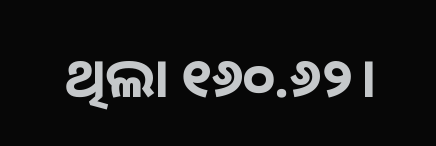ଥିଲା ୧୬୦.୬୨।